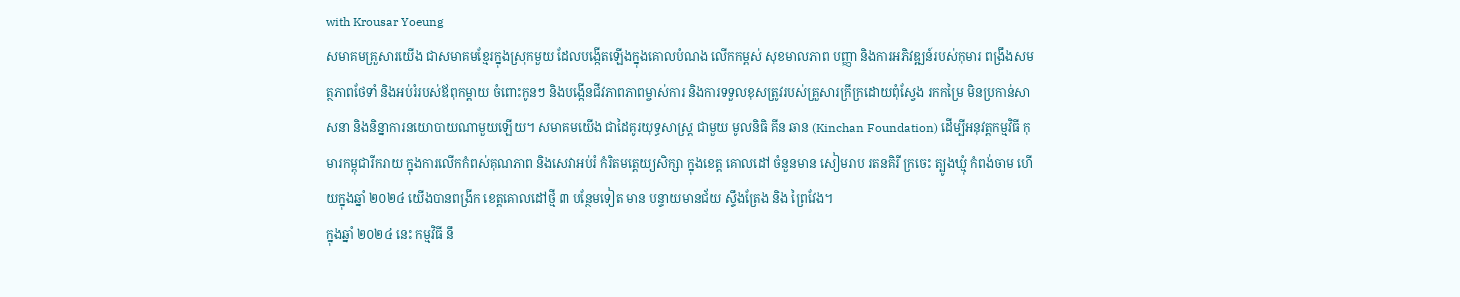with Krousar Yoeung
សមាគមគ្រួសារយើង ជាសមាគមខ្មែរក្នុងស្រុកមួយ ដែលបង្កើតឡើងក្នុងគោលបំណង លើកកម្ពស់ សុខមាលភាព បញ្ញា និងការអភិវឌ្ឍន៍របស់កុមារ ពង្រឹងសមត្ថភាពថែទាំ និងអប់រំរបស់ឪពុកម្ដាយ ចំពោះកូនៗ និងបង្កើនជីវភាពភាពម្ចាស់ការ និងការទទួលខុសត្រូវរបស់គ្រួសារក្រីក្រដោយពុំស្វែង រកកម្រៃ មិនប្រកាន់សាសនា និងនិន្នាការនយោបាយណាមួយឡើយ។ សមាគមយើង ជាដៃគូរយុទ្ធសាស្រ្ត ជាមួយ មូលនិធិ គីន ឆាន (Kinchan Foundation) ដើម្បីអនុវត្តកម្មវិធី កុមារកម្ពុជារីករាយ ក្នុងការលើកកំពស់គុណភាព និងសេវាអប់រំ កំរិតមត្តេយ្យសិក្សា ក្នុងខេត្ត គោលដៅ ចំនួនមាន សៀមរាប រតនគិរី ក្រចេះ ត្បូងឃ្មុំ កំពង់ចាម ហើយក្នុងឆ្នាំ ២០២៤ យើងបានពង្រីក ខេត្តគោលដៅថ្មី ៣ បន្ថែមទៀត មាន បន្ទាយមានជ័យ ស្ទឹងត្រែង និង ព្រៃវែង។
ក្នុងឆ្នាំ ២០២៤ នេះ កម្មវិធី នឹ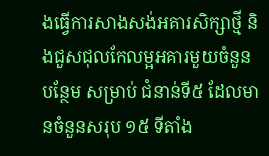ងធ្វើការសាងសង់អគារសិក្សាថ្មី និងជួសជុលកែលម្អអគារមួយចំនួន បន្ថែម សម្រាប់ ជំនាន់ទី៥ ដែលមានចំនួនសរុប ១៥ ទីតាំង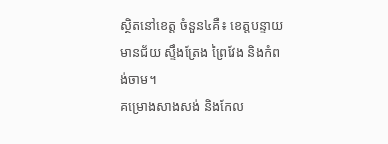ស្ថិតនៅខេត្ត ចំនួន៤គឺ៖ ខេត្តបន្ទាយមានជ័យ ស្ទឹងត្រែង ព្រៃវែង និងកំពង់ចាម។
គម្រោងសាងសង់ និងកែល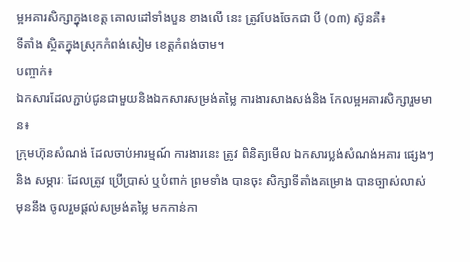ម្អអគារសិក្សាក្នុងខេត្ត គោលដៅទាំងបួន ខាងលើ នេះ ត្រូវបែងចែកជា បី (០៣) ស៊ូនគឺ៖
ទីតាំង ស្ថិតក្នុងស្រុកកំពង់សៀម ខេត្តកំពង់ចាម។
បញ្ចាក់៖
ឯកសារដែលភ្ជាប់ជូនជាមួយនិងឯកសារសម្រង់តម្លៃ ការងារសាងសង់និង កែលម្អអគារសិក្សារួមមាន៖
ក្រុមហ៊ុនសំណង់ ដែលចាប់អារម្មណ៍ ការងារនេះ ត្រូវ ពិនិត្យមើល ឯកសារប្លង់សំណង់អគារ ផ្សេងៗ និង សម្ភារៈ ដែលត្រូវ ប្រើប្រាស់ ឬបំពាក់ ព្រមទាំង បានចុះ សិក្សាទីតាំងគម្រោង បានច្បាស់លាស់ មុននឹង ចូលរួមផ្តល់សម្រង់តម្លៃ មកកាន់កា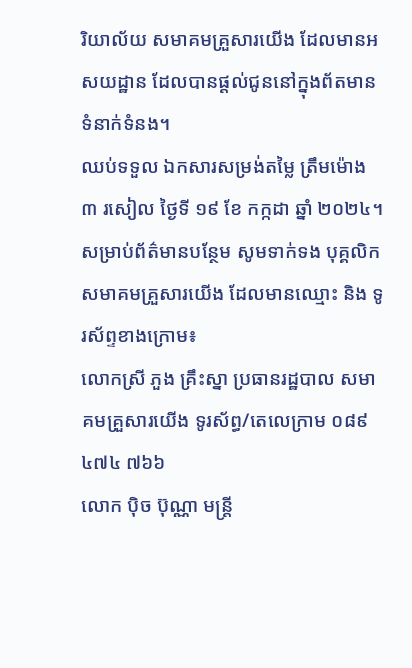រិយាល័យ សមាគមគ្រួសារយើង ដែលមានអសយដ្ឋាន ដែលបានផ្ដល់ជូននៅក្នុងព័តមានទំនាក់ទំនង។
ឈប់ទទួល ឯកសារសម្រង់តម្លៃ ត្រឹមម៉ោង ៣ រសៀល ថ្ងៃទី ១៩ ខែ កក្កដា ឆ្នាំ ២០២៤។
សម្រាប់ព័ត៌មានបន្ថែម សូមទាក់ទង បុគ្គលិក សមាគមគ្រួសារយើង ដែលមានឈ្មោះ និង ទូរស័ព្ទខាងក្រោម៖
លោកស្រី ភួង គ្រឹះស្នា ប្រធានរដ្ឋបាល សមាគមគ្រួសារយើង ទូរស័ព្ធ/តេលេក្រាម ០៨៩ ៤៧៤ ៧៦៦
លោក ប៉ិច ប៊ុណ្ណា មន្ត្រី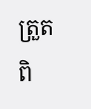ត្រួតពិ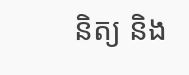និត្យ និង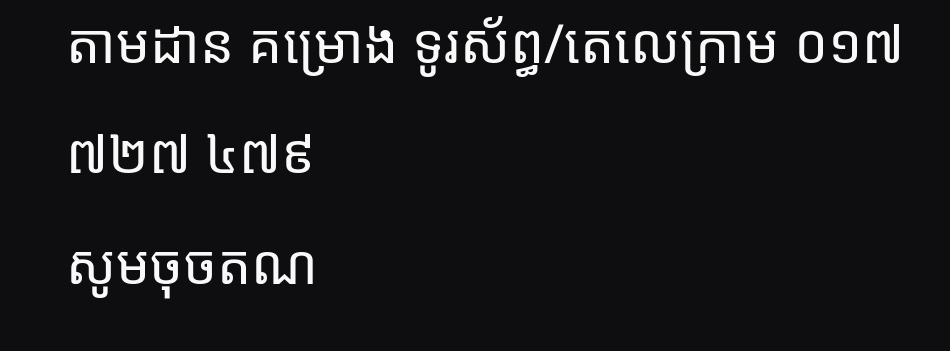តាមដាន គម្រោង ទូរស័ព្ធ/តេលេក្រាម ០១៧ ៧២៧ ៤៧៩
សូមចុចតណ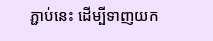ភ្ជាប់នេះ ដើម្បីទាញយក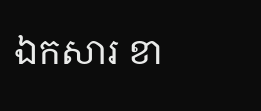ឯកសារ ខា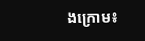ងក្រោម៖